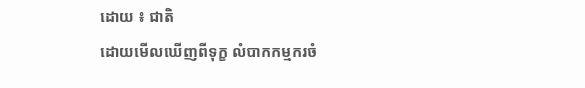ដោយ ៖ ជាតិ
ដោយមើលឃើញពីទុក្ខ លំបាកកម្មករចំ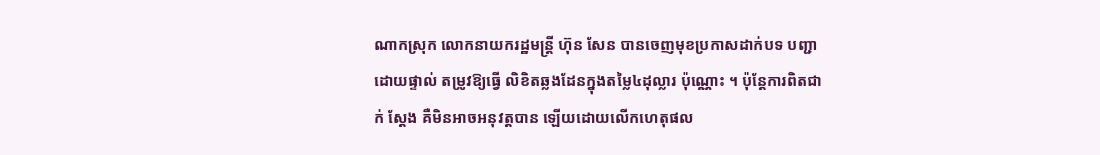ណាកស្រុក លោកនាយករដ្ឋមន្ត្រី ហ៊ុន សែន បានចេញមុខប្រកាសដាក់បទ បញ្ជាដោយផ្ទាល់ តម្រូវឱ្យធ្វើ លិខិតឆ្លងដែនក្នុងតម្លៃ៤ដុល្លារ ប៉ុណ្ណោះ ។ ប៉ុន្តែការពិតជាក់ ស្តែង គឺមិនអាចអនុវត្តបាន ឡើយដោយលើកហេតុផល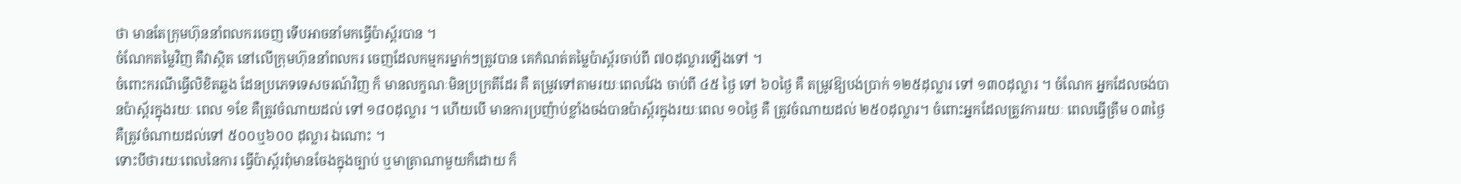ថា មានតែក្រុមហ៊ុននាំពលករចេញ ទើបអាចនាំមកធ្វើប៉ាស្ព័របាន ។
ចំណែកតម្លៃវិញ គឺវាស្ថិត នៅលើក្រុមហ៊ុននាំពលករ ចេញដែលកម្មករម្នាក់ៗត្រូវបាន គេកំណត់តម្លៃប៉ាស្ព័រចាប់ពី ៧០ដុល្លារឡើងទៅ ។
ចំពោះករណីធ្វើលិខិតឆ្លង ដែនប្រភេទទេសចរណ៍វិញ ក៏ មានលក្ខណៈមិនប្រក្រតីដែរ គឺ តម្រូវទៅតាមរយៈពេលវែង ចាប់ពី ៤៥ ថ្ងៃ ទៅ ៦០ថ្ងៃ គឺ តម្រូវឱ្យបង់ប្រាក់ ១២៥ដុល្លារ ទៅ ១៣០ដុល្លារ ។ ចំណែក អ្នកដែលចង់បានប៉ាស្ព័រក្នុងរយៈ ពេល ១ខែ គឺត្រូវចំណាយដល់ ទៅ ១៨០ដុល្លារ ។ ហើយបើ មានការប្រញ៉ាប់ខ្លាំងចង់បានប៉ាស្ព័រក្នុងរយៈពេល ១០ថ្ងៃ គឺ ត្រូវចំណាយដល់ ២៥០ដុល្លារ។ ចំពោះអ្នកដែលត្រូវការរយៈ ពេលធ្វើត្រឹម ០៣ថ្ងៃ គឺត្រូវចំណាយដល់ទៅ ៥០០ឬ៦០០ ដុល្លារ ឯណោះ ។
ទោះបីថារយៈពេលនៃការ ធ្វើប៉ាស្ព័រពុំមានចែងក្នុងច្បាប់ ឬមាត្រាណាមួយក៏ដោយ ក៏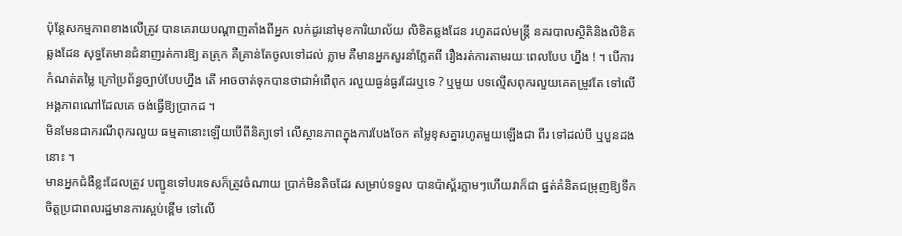ប៉ុន្តែសកម្មភាពខាងលើត្រូវ បានគេរាយបណ្តាញតាំងពីអ្នក លក់ដូរនៅមុខការិយាល័យ លិខិតឆ្លងដែន រហូតដល់មន្ត្រី នគរបាលស្ថិតិនិងលិខិតឆ្លងដែន សុទ្ធតែមានជំនាញរត់ការឱ្យ តត្រុក គឺគ្រាន់តែចូលទៅដល់ ភ្លាម គឺមានអ្នកសួរនាំភ្លែតពី រឿងរត់ការតាមរយៈពេលបែប ហ្នឹង ! ។ បើការកំណត់តម្លៃ ក្រៅប្រព័ន្ធច្បាប់បែបហ្នឹង តើ អាចចាត់ទុកបានថាជាអំពើពុក រលួយធ្ងន់ធ្ងរដែរឬទេ ? ឬមួយ បទល្មើសពុករលួយគេតម្រូវតែ ទៅលើអង្គភាពណៅដែលគេ ចង់ធ្វើឱ្យប្រាកដ ។
មិនមែនជាករណីពុករលួយ ធម្មតានោះឡើយបើពីនិត្យទៅ លើស្ថានភាពក្នុងការបែងចែក តម្លៃខុសគ្នារហូតមួយឡើងជា ពីរ ទៅដល់បី ឬបួនដងនោះ ។
មានអ្នកជំងឺខ្លះដែលត្រូវ បញ្ជូនទៅបរទេសក៏ត្រូវចំណាយ ប្រាក់មិនតិចដែរ សម្រាប់ទទួល បានប៉ាស្ព័រភ្លាមៗហើយវាក៏ជា ផ្នត់គំនិតជម្រុញឱ្យទឹកចិត្តប្រជាពលរដ្ឋមានការស្អប់ខ្ពើម ទៅលើ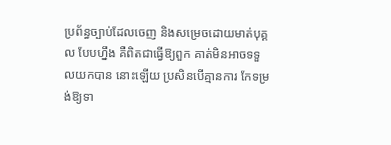ប្រព័ន្ធច្បាប់ដែលចេញ និងសម្រេចដោយមាត់បុគ្គល បែបហ្នឹង គឺពិតជាធ្វើឱ្យពួក គាត់មិនអាចទទួលយកបាន នោះឡើយ ប្រសិនបើគ្មានការ កែទម្រង់ឱ្យទា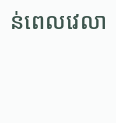ន់ពេលវេលា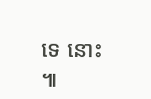ទេ នោះ ៕